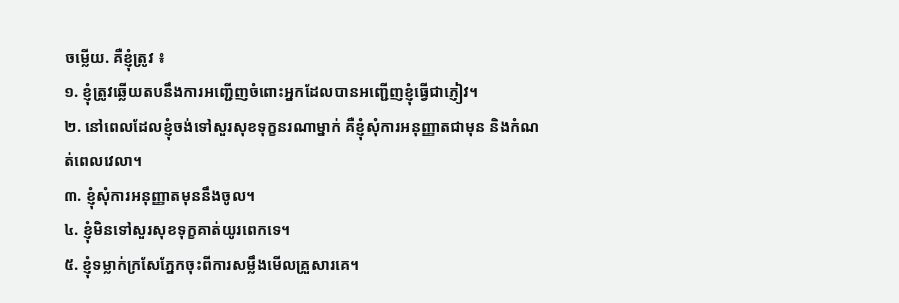ចម្លើយ. គឺខ្ញុំត្រូវ ៖
១. ខ្ញុំត្រូវឆ្លើយតបនឹងការអញ្ជើញចំពោះអ្នកដែលបានអញ្ជើញខ្ញុំធ្វើជាភ្ញៀវ។
២. នៅពេលដែលខ្ញុំចង់ទៅសួរសុខទុក្ខនរណាម្នាក់ គឺខ្ញុំសុំការអនុញ្ញាតជាមុន និងកំណត់ពេលវេលា។
៣. ខ្ញុំសុំការអនុញ្ញាតមុននឹងចូល។
៤. ខ្ញុំមិនទៅសួរសុខទុក្ខគាត់យូរពេកទេ។
៥. ខ្ញុំទម្លាក់ក្រសែភ្នែកចុះពីការសម្លឹងមើលគ្រួសារគេ។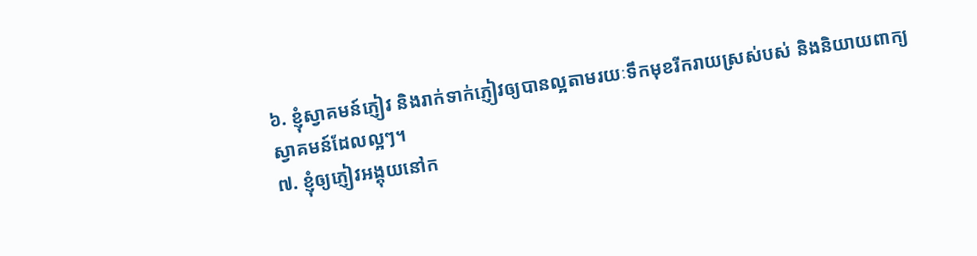៦. ខ្ញុំស្វាគមន៍ភ្ញៀវ និងរាក់ទាក់ភ្ញៀវឲ្យបានល្អតាមរយៈទឹកមុខរីករាយស្រស់បស់ និងនិយាយពាក្យស្វាគមន៍ដែលល្អៗ។
៧. ខ្ញុំឲ្យភ្ញៀវអង្គុយនៅក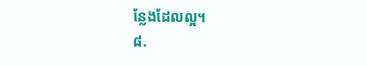ន្លែងដែលល្អ។
៨.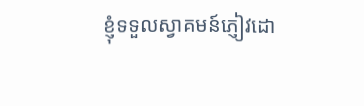ខ្ញុំទទួលស្វាគមន៍ភ្ញៀវដោ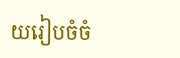យរៀបចំចំ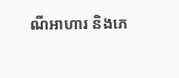ណីអាហារ និងភេ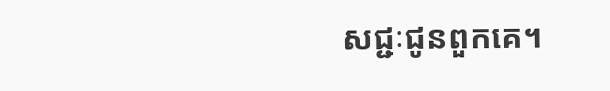សជ្ជៈជូនពួកគេ។